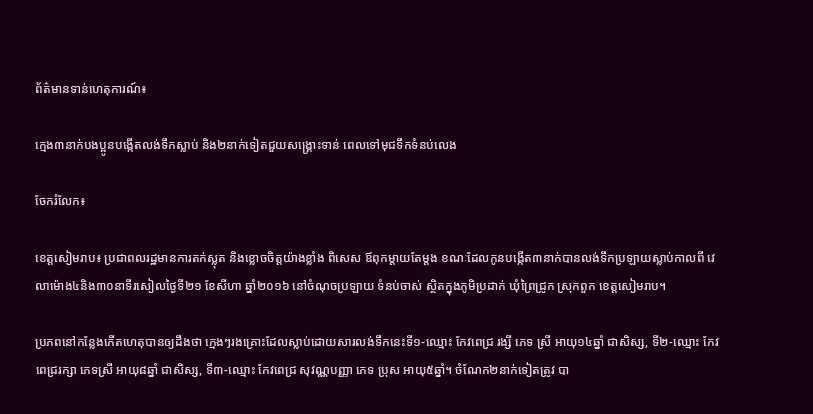ព័ត៌មានទាន់ហេតុការណ៍៖

ក្មេង៣នាក់បងប្អូនបង្កើតលង់ទឹកស្លាប់ និង២នាក់ទៀតជួយសង្គ្រោះទាន់ ពេលទៅមុជទឹកទំនប់លេង

ចែករំលែក៖

ខេត្តសៀមរាប៖ ប្រជាពលរដ្ឋមានការតក់ស្លុត និងខ្លោចចិត្តយ៉ាងខ្លាំង ពិសេស ឪពុកម្តាយតែម្តង ខណៈដែលកូនបង្កើត៣នាក់បានលង់ទឹកប្រឡាយស្លាប់កាលពី វេលាម៉ោង៤និង៣០នាទីរសៀលថ្ងៃទី២១ ខែសីហា ឆ្នាំ២០១៦ នៅចំណុចប្រឡាយ ទំនប់ចាស់ ស្ថិតក្នុងភូមិប្រដាក់ ឃុំព្រៃជ្រូក ស្រុកពួក ខេត្តសៀមរាប។

ប្រភពនៅកន្លែងកើតហេតុបានឲ្យដឹងថា ក្មេងៗរងគ្រោះដែលស្លាប់ដោយសារលង់ទឹកនេះទី១-ឈ្មោះ កែវពេជ្រ រង្សី ភេទ ស្រី អាយុ១៤ឆ្នាំ ជាសិស្ស, ទី២-ឈ្មោះ កែវ ពេជ្ររក្សា ភេទស្រី អាយុ៨ឆ្នាំ ជាសិស្ស, ទី៣-ឈ្មោះ កែវពេជ្រ សុវណ្ណបញ្ញា ភេទ ប្រុស អាយុ៥ឆ្នាំ។ ចំណែក២នាក់ទៀតត្រូវ បា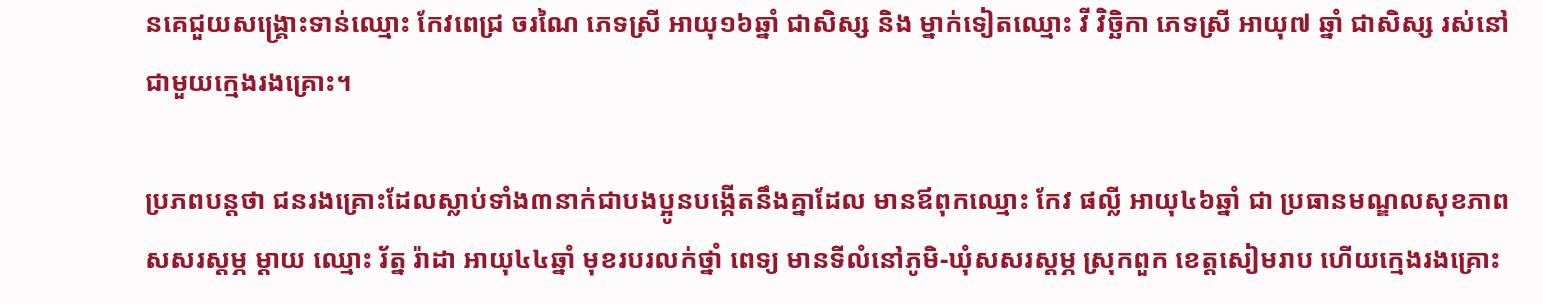នគេជួយសង្គ្រោះទាន់ឈ្មោះ កែវពេជ្រ ចរណៃ ភេទស្រី អាយុ១៦ឆ្នាំ ជាសិស្ស និង ម្នាក់ទៀតឈ្មោះ វី វិច្ឆិកា ភេទស្រី អាយុ៧ ឆ្នាំ ជាសិស្ស រស់នៅជាមួយក្មេងរងគ្រោះ។

ប្រភពបន្តថា ជនរងគ្រោះដែលស្លាប់ទាំង៣នាក់ជាបងប្អូនបង្កើតនឹងគ្នាដែល មានឪពុកឈ្មោះ កែវ ផល្លី អាយុ៤៦ឆ្នាំ ជា ប្រធានមណ្ឌលសុខភាពសសរស្ដម្ភ ម្ដាយ ឈ្មោះ រ័ត្ន រ៉ាដា អាយុ៤៤ឆ្នាំ មុខរបរលក់ថ្នាំ ពេទ្យ មានទីលំនៅភូមិ-ឃុំសសរស្តម្ភ ស្រុកពួក ខេត្តសៀមរាប ហើយក្មេងរងគ្រោះ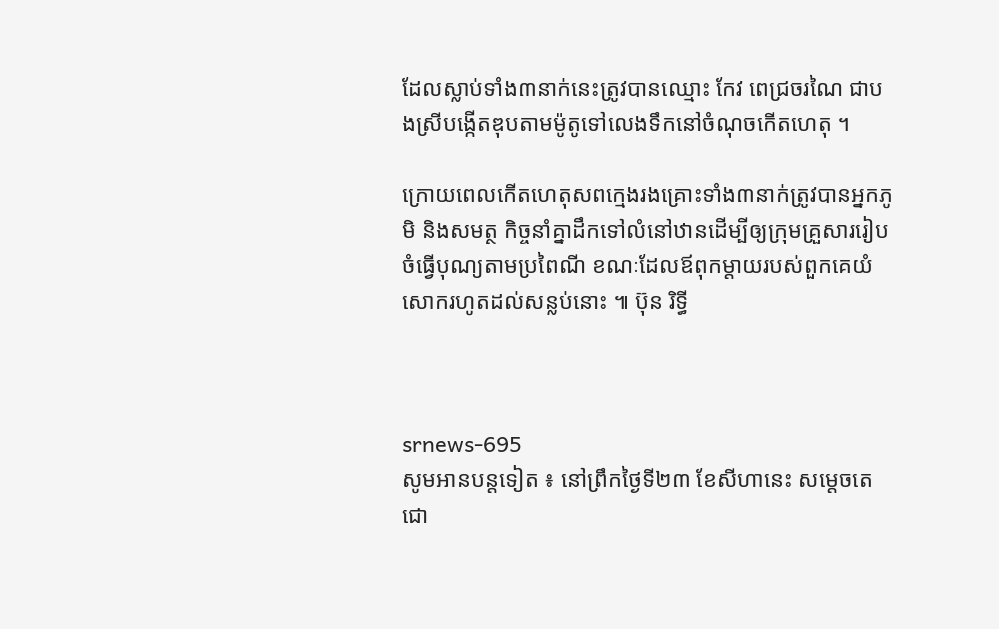ដែលស្លាប់ទាំង៣នាក់នេះត្រូវបានឈ្មោះ កែវ ពេជ្រចរណៃ ជាបងស្រីបង្កើតឌុបតាមម៉ូតូទៅលេងទឹកនៅចំណុចកើតហេតុ ។

ក្រោយពេលកើតហេតុសពក្មេងរងគ្រោះទាំង៣នាក់ត្រូវបានអ្នកភូមិ និងសមត្ថ កិច្ចនាំគ្នាដឹកទៅលំនៅឋានដើម្បីឲ្យក្រុមគ្រួសាររៀបចំធ្វើបុណ្យតាមប្រពៃណី ខណៈដែលឪពុកម្តាយរបស់ពួកគេយំសោករហូតដល់សន្លប់នោះ ៕ ប៊ុន រិទ្ធី



srnews-695
សូមអានបន្តទៀត ៖ នៅព្រឹកថ្ងៃទី២៣ ខែសីហានេះ សម្តេចតេជោ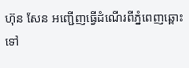ហ៊ុន សែន អញ្ជើញធ្វើដំណើរពីភ្នំពេញឆ្ពោះទៅ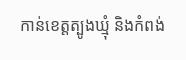កាន់ខេត្តត្បូងឃ្មុំ និងកំពង់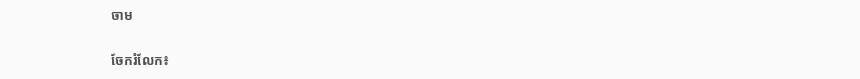ចាម


ចែករំលែក៖